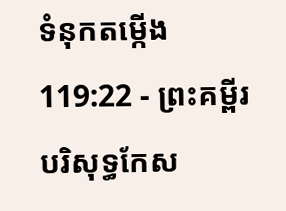ទំនុកតម្កើង 119:22 - ព្រះគម្ពីរបរិសុទ្ធកែស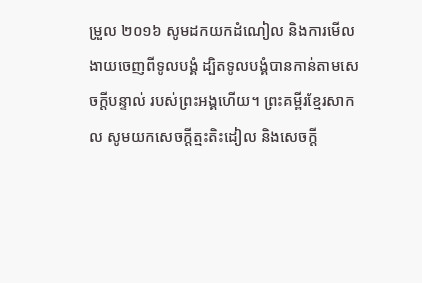ម្រួល ២០១៦ សូមដកយកដំណៀល និងការមើលងាយចេញពីទូលបង្គំ ដ្បិតទូលបង្គំបានកាន់តាមសេចក្ដីបន្ទាល់ របស់ព្រះអង្គហើយ។ ព្រះគម្ពីរខ្មែរសាកល សូមយកសេចក្ដីត្មះតិះដៀល និងសេចក្ដី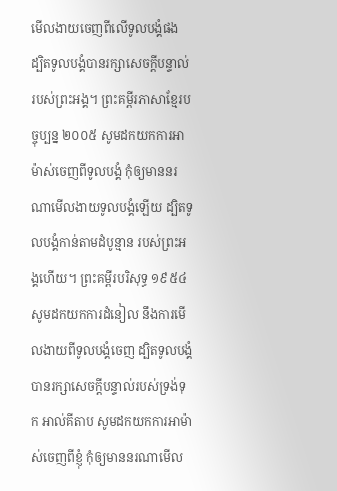មើលងាយចេញពីលើទូលបង្គំផង ដ្បិតទូលបង្គំបានរក្សាសេចក្ដីបន្ទាល់របស់ព្រះអង្គ។ ព្រះគម្ពីរភាសាខ្មែរបច្ចុប្បន្ន ២០០៥ សូមដកយកការអាម៉ាស់ចេញពីទូលបង្គំ កុំឲ្យមាននរណាមើលងាយទូលបង្គំឡើយ ដ្បិតទូលបង្គំកាន់តាមដំបូន្មាន របស់ព្រះអង្គហើយ។ ព្រះគម្ពីរបរិសុទ្ធ ១៩៥៤ សូមដកយកការដំនៀល នឹងការមើលងាយពីទូលបង្គំចេញ ដ្បិតទូលបង្គំបានរក្សាសេចក្ដីបន្ទាល់របស់ទ្រង់ទុក អាល់គីតាប សូមដកយកការអាម៉ាស់ចេញពីខ្ញុំ កុំឲ្យមាននរណាមើល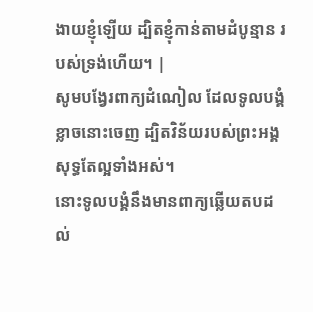ងាយខ្ញុំឡើយ ដ្បិតខ្ញុំកាន់តាមដំបូន្មាន របស់ទ្រង់ហើយ។ |
សូមបង្វែរពាក្យដំណៀល ដែលទូលបង្គំខ្លាចនោះចេញ ដ្បិតវិន័យរបស់ព្រះអង្គសុទ្ធតែល្អទាំងអស់។
នោះទូលបង្គំនឹងមានពាក្យឆ្លើយតបដល់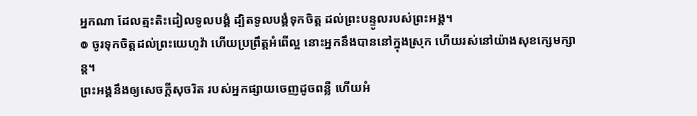អ្នកណា ដែលត្មះតិះដៀលទូលបង្គំ ដ្បិតទូលបង្គំទុកចិត្ត ដល់ព្រះបន្ទូលរបស់ព្រះអង្គ។
៙ ចូរទុកចិត្តដល់ព្រះយេហូវ៉ា ហើយប្រព្រឹត្តអំពើល្អ នោះអ្នកនឹងបាននៅក្នុងស្រុក ហើយរស់នៅយ៉ាងសុខក្សេមក្សាន្ត។
ព្រះអង្គនឹងឲ្យសេចក្ដីសុចរិត របស់អ្នកផ្សាយចេញដូចពន្លឺ ហើយអំ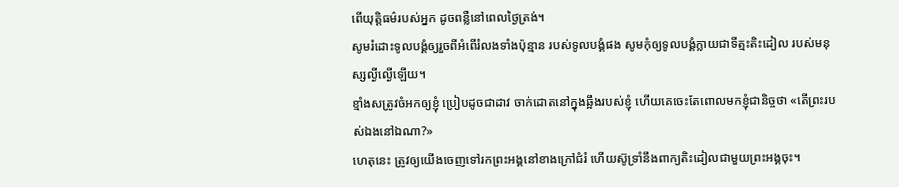ពើយុត្តិធម៌របស់អ្នក ដូចពន្លឺនៅពេលថ្ងៃត្រង់។
សូមរំដោះទូលបង្គំឲ្យរួចពីអំពើរំលងទាំងប៉ុន្មាន របស់ទូលបង្គំផង សូមកុំឲ្យទូលបង្គំក្លាយជាទីត្មះតិះដៀល របស់មនុស្សល្ងីល្ងើឡើយ។
ខ្មាំងសត្រូវចំអកឲ្យខ្ញុំ ប្រៀបដូចជាដាវ ចាក់ដោតនៅក្នុងឆ្អឹងរបស់ខ្ញុំ ហើយគេចេះតែពោលមកខ្ញុំជានិច្ចថា «តើព្រះរបស់ឯងនៅឯណា?»
ហេតុនេះ ត្រូវឲ្យយើងចេញទៅរកព្រះអង្គនៅខាងក្រៅជំរំ ហើយស៊ូទ្រាំនឹងពាក្យតិះដៀលជាមួយព្រះអង្គចុះ។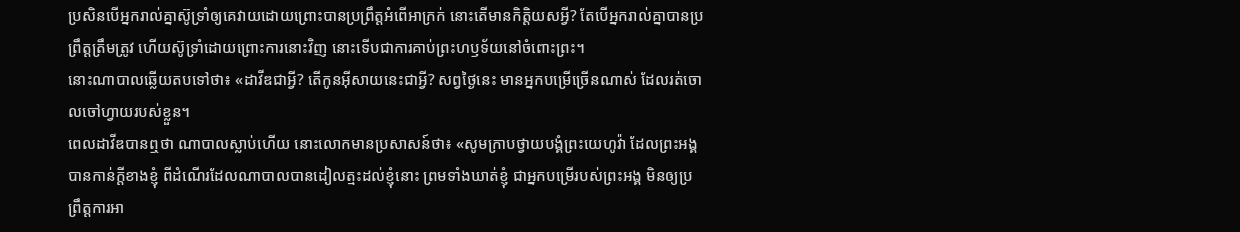ប្រសិនបើអ្នករាល់គ្នាស៊ូទ្រាំឲ្យគេវាយដោយព្រោះបានប្រព្រឹត្តអំពើអាក្រក់ នោះតើមានកិត្តិយសអ្វី? តែបើអ្នករាល់គ្នាបានប្រព្រឹត្តត្រឹមត្រូវ ហើយស៊ូទ្រាំដោយព្រោះការនោះវិញ នោះទើបជាការគាប់ព្រះហឫទ័យនៅចំពោះព្រះ។
នោះណាបាលឆ្លើយតបទៅថា៖ «ដាវីឌជាអ្វី? តើកូនអ៊ីសាយនេះជាអ្វី? សព្វថ្ងៃនេះ មានអ្នកបម្រើច្រើនណាស់ ដែលរត់ចោលចៅហ្វាយរបស់ខ្លួន។
ពេលដាវីឌបានឮថា ណាបាលស្លាប់ហើយ នោះលោកមានប្រសាសន៍ថា៖ «សូមក្រាបថ្វាយបង្គំព្រះយេហូវ៉ា ដែលព្រះអង្គបានកាន់ក្តីខាងខ្ញុំ ពីដំណើរដែលណាបាលបានដៀលត្មះដល់ខ្ញុំនោះ ព្រមទាំងឃាត់ខ្ញុំ ជាអ្នកបម្រើរបស់ព្រះអង្គ មិនឲ្យប្រព្រឹត្តការអា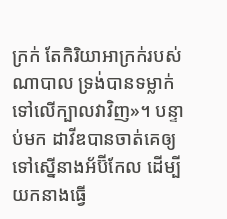ក្រក់ តែកិរិយាអាក្រក់របស់ណាបាល ទ្រង់បានទម្លាក់ទៅលើក្បាលវាវិញ»។ បន្ទាប់មក ដាវីឌបានចាត់គេឲ្យទៅស្នើនាងអ័ប៊ីកែល ដើម្បីយកនាងធ្វើ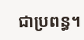ជាប្រពន្ធ។